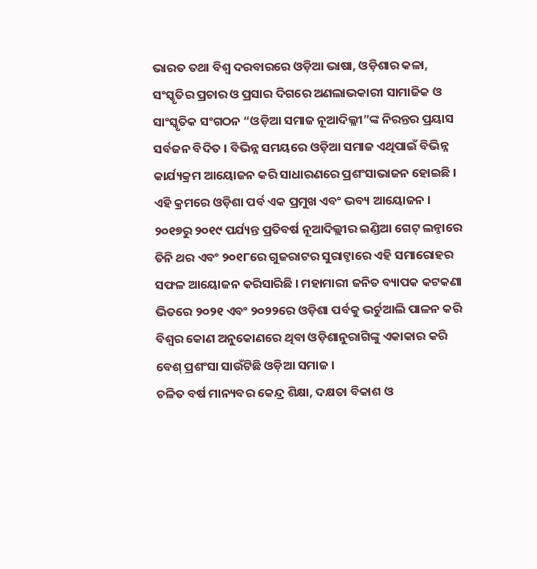ଭାରତ ତଥା ବିଶ୍ୱ ଦରବାରରେ ଓଡ଼ିଆ ଭାଷା, ଓଡ଼ିଶାର କଳା, ସଂସ୍କୃତିର ପ୍ରଚାର ଓ ପ୍ରସାର ଦିଗରେ ଅଣଲାଭକାରୀ ସାମାଜିକ ଓ ସାଂସ୍କୃତିକ ସଂଗଠନ “ଓଡ଼ିଆ ସମାଜ ନୂଆଦିଲ୍ଳୀ”ଙ୍କ ନିରନ୍ତର ପ୍ରୟାସ ସର୍ବଜନ ବିଦିତ । ବିଭିନ୍ନ ସମୟରେ ଓଡ଼ିଆ ସମାଜ ଏଥିପାଇଁ ବିଭିନ୍ନ କାର୍ଯ୍ୟକ୍ରମ ଆୟୋଜନ କରି ସାଧାରଣରେ ପ୍ରଶଂସାଭାଜନ ହୋଇଛି । ଏହି କ୍ରମରେ ଓଡ଼ିଶା ପର୍ବ ଏକ ପ୍ରମୁଖ ଏବଂ ଭବ୍ୟ ଆୟୋଜନ । ୨୦୧୭ରୁ ୨୦୧୯ ପର୍ଯ୍ୟନ୍ତ ପ୍ରତିବର୍ଷ ନୂଆଦିଲ୍ଲୀର ଇଣ୍ଡିଆ ଗେଟ୍ ଲନ୍ଠାରେ ତିନି ଥର ଏବଂ ୨୦୧୮ରେ ଗୁଜରାଟର ସୁରାଟ୍ଠାରେ ଏହି ସମାରୋହର ସଫଳ ଆୟୋଜନ କରିସାରିଛି । ମହାମାରୀ ଜନିତ ବ୍ୟାପକ କଟକଣା ଭିତରେ ୨୦୨୧ ଏବଂ ୨୦୨୨ରେ ଓଡ଼ିଶା ପର୍ବକୁ ଭର୍ଚୁଆଲି ପାଳନ କରି ବିଶ୍ୱର କୋଣ ଅନୁକୋଣରେ ଥିବା ଓଡ଼ିଶାନୁରାଗିଙ୍କୁ ଏକାକାର କରି ବେଶ୍ ପ୍ରଶଂସା ସାଉଁଟିଛି ଓଡ଼ିଆ ସମାଜ ।
ଚଳିତ ବର୍ଷ ମାନ୍ୟବର କେନ୍ଦ୍ର ଶିକ୍ଷା, ଦକ୍ଷତା ବିକାଶ ଓ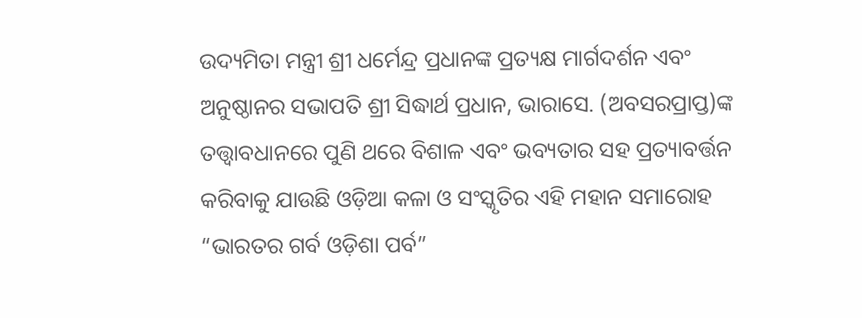ଉଦ୍ୟମିତା ମନ୍ତ୍ରୀ ଶ୍ରୀ ଧର୍ମେନ୍ଦ୍ର ପ୍ରଧାନଙ୍କ ପ୍ରତ୍ୟକ୍ଷ ମାର୍ଗଦର୍ଶନ ଏବଂ ଅନୁଷ୍ଠାନର ସଭାପତି ଶ୍ରୀ ସିଦ୍ଧାର୍ଥ ପ୍ରଧାନ, ଭାରାସେ. (ଅବସରପ୍ରାପ୍ତ)ଙ୍କ ତତ୍ତ୍ୱାବଧାନରେ ପୁଣି ଥରେ ବିଶାଳ ଏବଂ ଭବ୍ୟତାର ସହ ପ୍ରତ୍ୟାବର୍ତ୍ତନ କରିବାକୁ ଯାଉଛି ଓଡ଼ିଆ କଳା ଓ ସଂସ୍କୃତିର ଏହି ମହାନ ସମାରୋହ “ଭାରତର ଗର୍ବ ଓଡ଼ିଶା ପର୍ବ”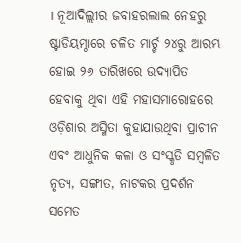। ନୂଆଦିଲ୍ଲୀର ଜବାହରଲାଲ ନେହରୁ ଷ୍ଟାଡିୟମ୍ଠାରେ ଚଳିତ ମାର୍ଚ୍ଚ ୨୪ରୁ ଆରମ୍ଭ ହୋଇ ୨୬ ତାରିଖରେ ଉଦ୍ଯାପିତ ହେବାକୁ ଥିବା ଏହି ମହାସମାରୋହରେ ଓଡ଼ିଶାର ଅସ୍ମିତା କୁହାଯାଉଥିବା ପ୍ରାଚୀନ ଏବଂ ଆଧୁନିକ କଳା ଓ ସଂସ୍କୃତି ସମ୍ବଳିତ ନୃତ୍ୟ, ସଙ୍ଗୀତ, ନାଟକର ପ୍ରଦର୍ଶନ ସମେତ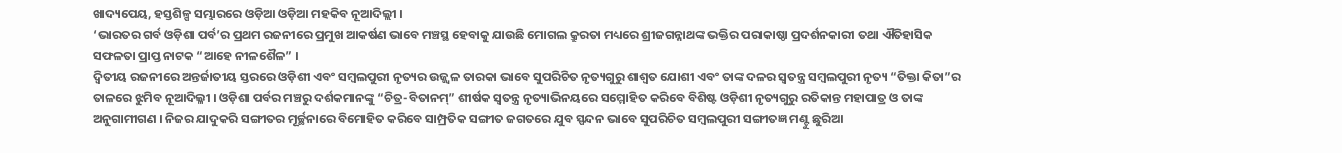ଖାଦ୍ୟପେୟ, ହସ୍ତଶିଳ୍ପ ସମ୍ଭାରରେ ଓଡ଼ିଆ ଓଡ଼ିଆ ମହକିବ ନୂଆଦିଲ୍ଲୀ ।
‘ଭାରତର ଗର୍ବ ଓଡ଼ିଶା ପର୍ବ’ର ପ୍ରଥମ ରଜନୀରେ ପ୍ରମୁଖ ଆକର୍ଷଣ ଭାବେ ମଞ୍ଚସ୍ଥ ହେବାକୁ ଯାଉଛି ମୋଗଲ କ୍ରୁରତା ମଧ୍ୟରେ ଶ୍ରୀଜଗନ୍ନାଥଙ୍କ ଭକ୍ତିର ପରାକାଷ୍ଠା ପ୍ରଦର୍ଶନକାରୀ ତଥା ଐତିହାସିକ ସଫଳତା ପ୍ରାପ୍ତ ନାଟକ “ଆହେ ନୀଳଶୈଳ” ।
ଦ୍ୱିତୀୟ ରଜନୀରେ ଅନ୍ତର୍ଜାତୀୟ ସ୍ତରରେ ଓଡ଼ିଶୀ ଏବଂ ସମ୍ବଲପୁରୀ ନୃତ୍ୟର ଉଜ୍ଜ୍ୱଳ ତାରକା ଭାବେ ସୁପରିଚିତ ନୃତ୍ୟଗୁରୁ ଶାଶ୍ୱତ ଯୋଶୀ ଏବଂ ତାଙ୍କ ଦଳର ସ୍ୱତନ୍ତ୍ର ସମ୍ବଲପୁରୀ ନୃତ୍ୟ “ତିକ୍ତା କିତା”ର ତାଳରେ ଝୁମିବ ନୂଆଦିଲ୍ଳୀ । ଓଡ଼ିଶା ପର୍ବର ମଞ୍ଚରୁ ଦର୍ଶକମାନଙ୍କୁ “ଚିତ୍ର-ବିତାନମ୍” ଶୀର୍ଷକ ସ୍ୱତନ୍ତ୍ର ନୃତ୍ୟାଭିନୟରେ ସମ୍ମୋହିତ କରିବେ ବିଶିଷ୍ଟ ଓଡ଼ିଶୀ ନୃତ୍ୟଗୁରୁ ରତିକାନ୍ତ ମହାପାତ୍ର ଓ ତାଙ୍କ ଅନୁଗାମୀଗଣ । ନିଜର ଯାଦୁକରି ସଙ୍ଗୀତର ମୂର୍ଚ୍ଛନାରେ ବିମୋହିତ କରିବେ ସାମ୍ପ୍ରତିକ ସଙ୍ଗୀତ ଜଗତରେ ଯୁବ ସ୍ପନ୍ଦନ ଭାବେ ସୁପରିଚିତ ସମ୍ବଲପୁରୀ ସଙ୍ଗୀତଜ୍ଞ ମଣ୍ଟୁ ଛୁରିଆ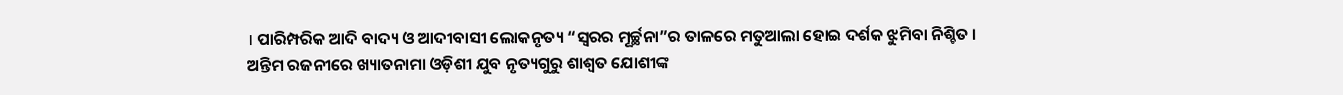। ପାରିମ୍ପରିକ ଆଦି ବାଦ୍ୟ ଓ ଆଦୀବାସୀ ଲୋକନୃତ୍ୟ “ସ୍ୱରର ମୂର୍ଚ୍ଛନା”ର ତାଳରେ ମତୁଆଲା ହୋଇ ଦର୍ଶକ ଝୁମିବା ନିଶ୍ଚିତ ।
ଅନ୍ତିମ ରଜନୀରେ ଖ୍ୟାତନାମା ଓଡ଼ିଶୀ ଯୁବ ନୃତ୍ୟଗୁରୁ ଶାଶ୍ୱତ ଯୋଶୀଙ୍କ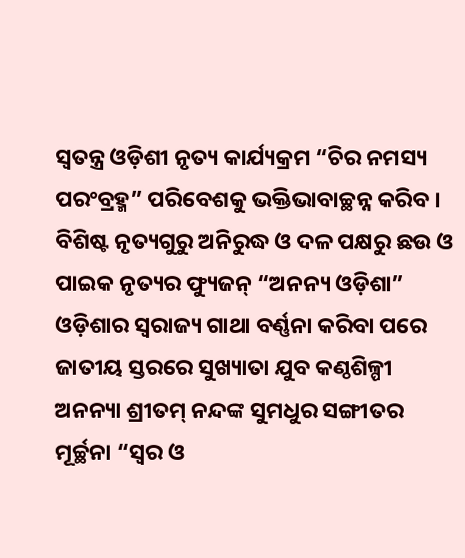ସ୍ୱତନ୍ତ୍ର ଓଡ଼ିଶୀ ନୃତ୍ୟ କାର୍ଯ୍ୟକ୍ରମ “ଚିର ନମସ୍ୟ ପରଂବ୍ରହ୍ମ” ପରିବେଶକୁ ଭକ୍ତିଭାବାଚ୍ଛନ୍ନ କରିବ । ବିଶିଷ୍ଟ ନୃତ୍ୟଗୁରୁ ଅନିରୁଦ୍ଧ ଓ ଦଳ ପକ୍ଷରୁ ଛଉ ଓ ପାଇକ ନୃତ୍ୟର ଫ୍ୟୁଜନ୍ “ଅନନ୍ୟ ଓଡ଼ିଶା” ଓଡ଼ିଶାର ସ୍ୱରାଜ୍ୟ ଗାଥା ବର୍ଣ୍ଣନା କରିବା ପରେ ଜାତୀୟ ସ୍ତରରେ ସୁଖ୍ୟାତା ଯୁବ କଣ୍ଠଶିଳ୍ପୀ ଅନନ୍ୟା ଶ୍ରୀତମ୍ ନନ୍ଦଙ୍କ ସୁମଧୁର ସଙ୍ଗୀତର ମୂର୍ଚ୍ଛନା “ସ୍ୱର ଓ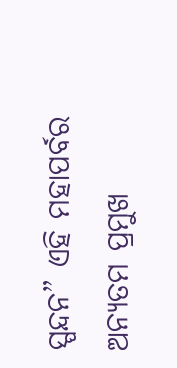ସ୍ପନ୍ଦନ” ଏହି ମହାପର୍ବର ଅନ୍ୟତମ ପ୍ରମୁଖ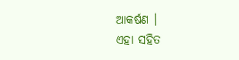ଆକର୍ଷଣ ।
ଏହା ସହିତ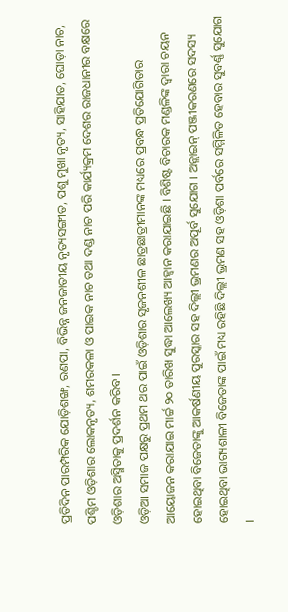ପ୍ରତିଦିନ ପାରମ୍ପରିକ ଯୋଡ଼ିଶଙ୍ଖ, ରଣପା, ବିଭିନ୍ନ ଜନଜାତୀୟ ନୃତ୍ୟସଙ୍ଗୀତ, ପଶୁ ମୁଖା ନୃତ୍ୟ, ସାହିଯାତ, ଘୋଡ଼ା ନାଚ, ପଶ୍ଚିମ ଓଡ଼ିଶାର ଲୋକନୃତ୍ୟ, ଶମରକଳା ଓ ପାଇକ ନାଚ ତଥା ଦଣ୍ଡ ନାଚ ପରି କାର୍ଯ୍ୟକ୍ରମ ଦେଶର ରାଜଧାନୀର ବକ୍ଷରେ ଓଡ଼ିଶାର ଅସ୍ମିତାକୁ ପ୍ରଦର୍ଶନ କରିବ ।
ଓଡ଼ିଆ ସମାଜ ପକ୍ଷରୁ ପ୍ରଥମ ଥର ପାଇଁ ଓଡ଼ିଶାର ସୃଜନଶୀଳ ଛାତ୍ରଛାତ୍ରୀମାନଙ୍କ ମଧ୍ୟରେ ପ୍ରବନ୍ଧ ପ୍ରତିଯୋଗିତାର ଆୟୋଜନ କରାଯାଇ ମାର୍ଚ୍ଚ ୨୦ ତାରିଖ ସୁଦ୍ଧା ଆଲେଖ୍ୟ ଆହ୍ୱାନ କରାଯାଇଛି । ବିଶିଷ୍ଟ ବିଚାରକ ମଣ୍ଡଳିଙ୍କ ଦ୍ୱାରା ଚୟନ ହୋଇଥିବା ବିଜେତାଙ୍କୁ ଆକର୍ଷଣୀୟ ପୁରସ୍କାର ସହ ଦିଲ୍ଲୀ ଭ୍ରମଣର ଅପୂର୍ବ ସୁଯୋଗ । ଅନ୍ଲାଇନ୍ ପଞ୍ଜୀକରଣରେ ସଦସ୍ୟ ହୋଇଥିବା ଭାଗ୍ୟଶାଳୀ ବିଜେତାଙ୍କ ପାଇଁ ମଧ୍ୟ ରହିଛି ଦିଲ୍ଲୀ ଭ୍ରମଣ ସହ ଓଡ଼ିଶା ପର୍ବରେ ସମ୍ମିଳିତ ହେବାର ସୁବର୍ଣ୍ଣ ସୁଯୋଗ ।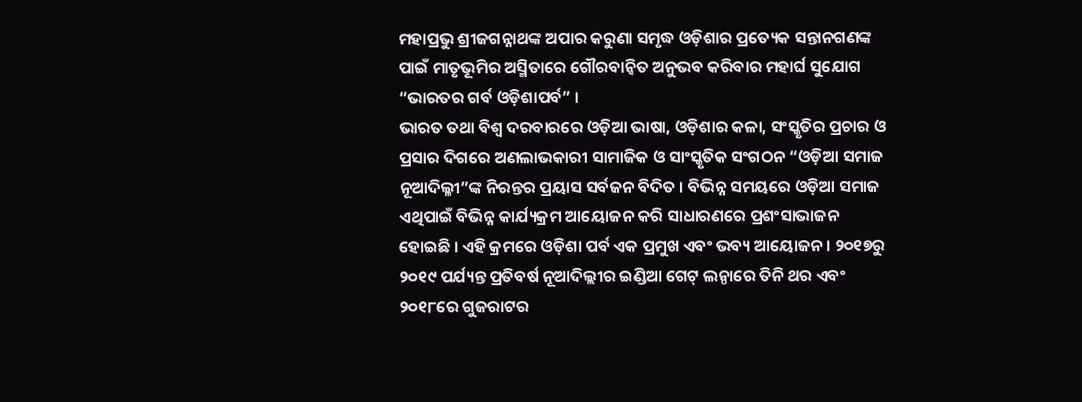ମହାପ୍ରଭୁ ଶ୍ରୀଜଗନ୍ନାଥଙ୍କ ଅପାର କରୁଣା ସମୃଦ୍ଧ ଓଡ଼ିଶାର ପ୍ରତ୍ୟେକ ସନ୍ତାନଗଣଙ୍କ ପାଇଁ ମାତୃଭୂମିର ଅସ୍ମିତାରେ ଗୌରବାନ୍ୱିତ ଅନୁଭବ କରିବାର ମହାର୍ଘ ସୁଯୋଗ “ଭାରତର ଗର୍ବ ଓଡ଼ିଶାପର୍ବ” ।
ଭାରତ ତଥା ବିଶ୍ୱ ଦରବାରରେ ଓଡ଼ିଆ ଭାଷା, ଓଡ଼ିଶାର କଳା, ସଂସ୍କୃତିର ପ୍ରଚାର ଓ ପ୍ରସାର ଦିଗରେ ଅଣଲାଭକାରୀ ସାମାଜିକ ଓ ସାଂସ୍କୃତିକ ସଂଗଠନ “ଓଡ଼ିଆ ସମାଜ ନୂଆଦିଲ୍ଳୀ”ଙ୍କ ନିରନ୍ତର ପ୍ରୟାସ ସର୍ବଜନ ବିଦିତ । ବିଭିନ୍ନ ସମୟରେ ଓଡ଼ିଆ ସମାଜ ଏଥିପାଇଁ ବିଭିନ୍ନ କାର୍ଯ୍ୟକ୍ରମ ଆୟୋଜନ କରି ସାଧାରଣରେ ପ୍ରଶଂସାଭାଜନ ହୋଇଛି । ଏହି କ୍ରମରେ ଓଡ଼ିଶା ପର୍ବ ଏକ ପ୍ରମୁଖ ଏବଂ ଭବ୍ୟ ଆୟୋଜନ । ୨୦୧୭ରୁ ୨୦୧୯ ପର୍ଯ୍ୟନ୍ତ ପ୍ରତିବର୍ଷ ନୂଆଦିଲ୍ଲୀର ଇଣ୍ଡିଆ ଗେଟ୍ ଲନ୍ଠାରେ ତିନି ଥର ଏବଂ ୨୦୧୮ରେ ଗୁଜରାଟର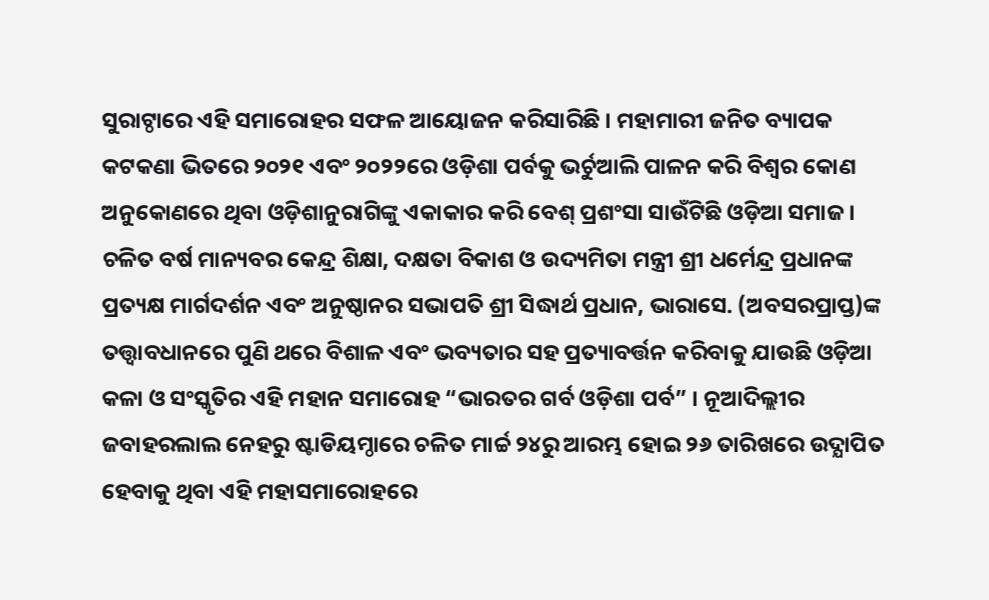ସୁରାଟ୍ଠାରେ ଏହି ସମାରୋହର ସଫଳ ଆୟୋଜନ କରିସାରିଛି । ମହାମାରୀ ଜନିତ ବ୍ୟାପକ କଟକଣା ଭିତରେ ୨୦୨୧ ଏବଂ ୨୦୨୨ରେ ଓଡ଼ିଶା ପର୍ବକୁ ଭର୍ଚୁଆଲି ପାଳନ କରି ବିଶ୍ୱର କୋଣ ଅନୁକୋଣରେ ଥିବା ଓଡ଼ିଶାନୁରାଗିଙ୍କୁ ଏକାକାର କରି ବେଶ୍ ପ୍ରଶଂସା ସାଉଁଟିଛି ଓଡ଼ିଆ ସମାଜ ।
ଚଳିତ ବର୍ଷ ମାନ୍ୟବର କେନ୍ଦ୍ର ଶିକ୍ଷା, ଦକ୍ଷତା ବିକାଶ ଓ ଉଦ୍ୟମିତା ମନ୍ତ୍ରୀ ଶ୍ରୀ ଧର୍ମେନ୍ଦ୍ର ପ୍ରଧାନଙ୍କ ପ୍ରତ୍ୟକ୍ଷ ମାର୍ଗଦର୍ଶନ ଏବଂ ଅନୁଷ୍ଠାନର ସଭାପତି ଶ୍ରୀ ସିଦ୍ଧାର୍ଥ ପ୍ରଧାନ, ଭାରାସେ. (ଅବସରପ୍ରାପ୍ତ)ଙ୍କ ତତ୍ତ୍ୱାବଧାନରେ ପୁଣି ଥରେ ବିଶାଳ ଏବଂ ଭବ୍ୟତାର ସହ ପ୍ରତ୍ୟାବର୍ତ୍ତନ କରିବାକୁ ଯାଉଛି ଓଡ଼ିଆ କଳା ଓ ସଂସ୍କୃତିର ଏହି ମହାନ ସମାରୋହ “ଭାରତର ଗର୍ବ ଓଡ଼ିଶା ପର୍ବ” । ନୂଆଦିଲ୍ଲୀର ଜବାହରଲାଲ ନେହରୁ ଷ୍ଟାଡିୟମ୍ଠାରେ ଚଳିତ ମାର୍ଚ୍ଚ ୨୪ରୁ ଆରମ୍ଭ ହୋଇ ୨୬ ତାରିଖରେ ଉଦ୍ଯାପିତ ହେବାକୁ ଥିବା ଏହି ମହାସମାରୋହରେ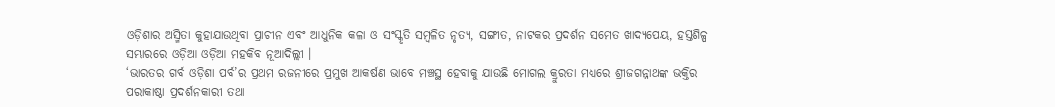ଓଡ଼ିଶାର ଅସ୍ମିତା କୁହାଯାଉଥିବା ପ୍ରାଚୀନ ଏବଂ ଆଧୁନିକ କଳା ଓ ସଂସ୍କୃତି ସମ୍ବଳିତ ନୃତ୍ୟ, ସଙ୍ଗୀତ, ନାଟକର ପ୍ରଦର୍ଶନ ସମେତ ଖାଦ୍ୟପେୟ, ହସ୍ତଶିଳ୍ପ ସମ୍ଭାରରେ ଓଡ଼ିଆ ଓଡ଼ିଆ ମହକିବ ନୂଆଦିଲ୍ଲୀ ।
‘ଭାରତର ଗର୍ବ ଓଡ଼ିଶା ପର୍ବ’ର ପ୍ରଥମ ରଜନୀରେ ପ୍ରମୁଖ ଆକର୍ଷଣ ଭାବେ ମଞ୍ଚସ୍ଥ ହେବାକୁ ଯାଉଛି ମୋଗଲ କ୍ରୁରତା ମଧ୍ୟରେ ଶ୍ରୀଜଗନ୍ନାଥଙ୍କ ଭକ୍ତିର ପରାକାଷ୍ଠା ପ୍ରଦର୍ଶନକାରୀ ତଥା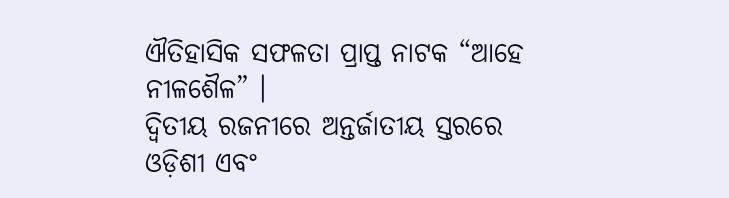ଐତିହାସିକ ସଫଳତା ପ୍ରାପ୍ତ ନାଟକ “ଆହେ ନୀଳଶୈଳ” ।
ଦ୍ୱିତୀୟ ରଜନୀରେ ଅନ୍ତର୍ଜାତୀୟ ସ୍ତରରେ ଓଡ଼ିଶୀ ଏବଂ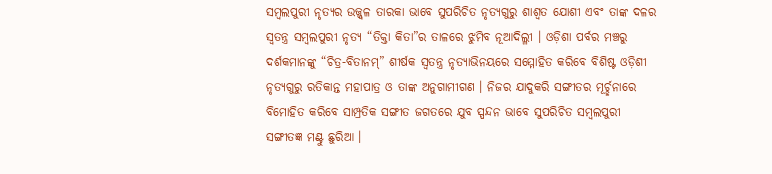ସମ୍ବଲପୁରୀ ନୃତ୍ୟର ଉଜ୍ଜ୍ୱଳ ତାରକା ଭାବେ ସୁପରିଚିତ ନୃତ୍ୟଗୁରୁ ଶାଶ୍ୱତ ଯୋଶୀ ଏବଂ ତାଙ୍କ ଦଳର ସ୍ୱତନ୍ତ୍ର ସମ୍ବଲପୁରୀ ନୃତ୍ୟ “ତିକ୍ତା କିତା”ର ତାଳରେ ଝୁମିବ ନୂଆଦିଲ୍ଳୀ । ଓଡ଼ିଶା ପର୍ବର ମଞ୍ଚରୁ ଦର୍ଶକମାନଙ୍କୁ “ଚିତ୍ର-ବିତାନମ୍” ଶୀର୍ଷକ ସ୍ୱତନ୍ତ୍ର ନୃତ୍ୟାଭିନୟରେ ସମ୍ମୋହିତ କରିବେ ବିଶିଷ୍ଟ ଓଡ଼ିଶୀ ନୃତ୍ୟଗୁରୁ ରତିକାନ୍ତ ମହାପାତ୍ର ଓ ତାଙ୍କ ଅନୁଗାମୀଗଣ । ନିଜର ଯାଦୁକରି ସଙ୍ଗୀତର ମୂର୍ଚ୍ଛନାରେ ବିମୋହିତ କରିବେ ସାମ୍ପ୍ରତିକ ସଙ୍ଗୀତ ଜଗତରେ ଯୁବ ସ୍ପନ୍ଦନ ଭାବେ ସୁପରିଚିତ ସମ୍ବଲପୁରୀ ସଙ୍ଗୀତଜ୍ଞ ମଣ୍ଟୁ ଛୁରିଆ ।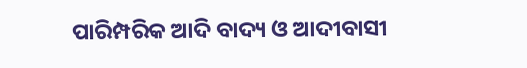ପାରିମ୍ପରିକ ଆଦି ବାଦ୍ୟ ଓ ଆଦୀବାସୀ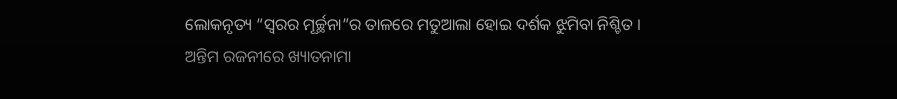ଲୋକନୃତ୍ୟ “ସ୍ୱରର ମୂର୍ଚ୍ଛନା”ର ତାଳରେ ମତୁଆଲା ହୋଇ ଦର୍ଶକ ଝୁମିବା ନିଶ୍ଚିତ ।
ଅନ୍ତିମ ରଜନୀରେ ଖ୍ୟାତନାମା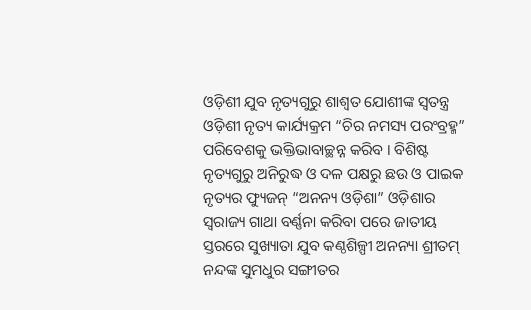ଓଡ଼ିଶୀ ଯୁବ ନୃତ୍ୟଗୁରୁ ଶାଶ୍ୱତ ଯୋଶୀଙ୍କ ସ୍ୱତନ୍ତ୍ର ଓଡ଼ିଶୀ ନୃତ୍ୟ କାର୍ଯ୍ୟକ୍ରମ “ଚିର ନମସ୍ୟ ପରଂବ୍ରହ୍ମ” ପରିବେଶକୁ ଭକ୍ତିଭାବାଚ୍ଛନ୍ନ କରିବ । ବିଶିଷ୍ଟ ନୃତ୍ୟଗୁରୁ ଅନିରୁଦ୍ଧ ଓ ଦଳ ପକ୍ଷରୁ ଛଉ ଓ ପାଇକ ନୃତ୍ୟର ଫ୍ୟୁଜନ୍ “ଅନନ୍ୟ ଓଡ଼ିଶା” ଓଡ଼ିଶାର ସ୍ୱରାଜ୍ୟ ଗାଥା ବର୍ଣ୍ଣନା କରିବା ପରେ ଜାତୀୟ ସ୍ତରରେ ସୁଖ୍ୟାତା ଯୁବ କଣ୍ଠଶିଳ୍ପୀ ଅନନ୍ୟା ଶ୍ରୀତମ୍ ନନ୍ଦଙ୍କ ସୁମଧୁର ସଙ୍ଗୀତର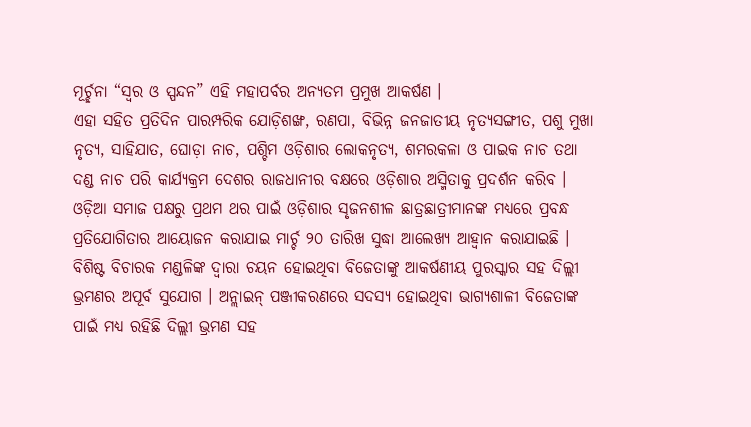ମୂର୍ଚ୍ଛନା “ସ୍ୱର ଓ ସ୍ପନ୍ଦନ” ଏହି ମହାପର୍ବର ଅନ୍ୟତମ ପ୍ରମୁଖ ଆକର୍ଷଣ ।
ଏହା ସହିତ ପ୍ରତିଦିନ ପାରମ୍ପରିକ ଯୋଡ଼ିଶଙ୍ଖ, ରଣପା, ବିଭିନ୍ନ ଜନଜାତୀୟ ନୃତ୍ୟସଙ୍ଗୀତ, ପଶୁ ମୁଖା ନୃତ୍ୟ, ସାହିଯାତ, ଘୋଡ଼ା ନାଚ, ପଶ୍ଚିମ ଓଡ଼ିଶାର ଲୋକନୃତ୍ୟ, ଶମରକଳା ଓ ପାଇକ ନାଚ ତଥା ଦଣ୍ଡ ନାଚ ପରି କାର୍ଯ୍ୟକ୍ରମ ଦେଶର ରାଜଧାନୀର ବକ୍ଷରେ ଓଡ଼ିଶାର ଅସ୍ମିତାକୁ ପ୍ରଦର୍ଶନ କରିବ ।
ଓଡ଼ିଆ ସମାଜ ପକ୍ଷରୁ ପ୍ରଥମ ଥର ପାଇଁ ଓଡ଼ିଶାର ସୃଜନଶୀଳ ଛାତ୍ରଛାତ୍ରୀମାନଙ୍କ ମଧ୍ୟରେ ପ୍ରବନ୍ଧ ପ୍ରତିଯୋଗିତାର ଆୟୋଜନ କରାଯାଇ ମାର୍ଚ୍ଚ ୨୦ ତାରିଖ ସୁଦ୍ଧା ଆଲେଖ୍ୟ ଆହ୍ୱାନ କରାଯାଇଛି । ବିଶିଷ୍ଟ ବିଚାରକ ମଣ୍ଡଳିଙ୍କ ଦ୍ୱାରା ଚୟନ ହୋଇଥିବା ବିଜେତାଙ୍କୁ ଆକର୍ଷଣୀୟ ପୁରସ୍କାର ସହ ଦିଲ୍ଲୀ ଭ୍ରମଣର ଅପୂର୍ବ ସୁଯୋଗ । ଅନ୍ଲାଇନ୍ ପଞ୍ଜୀକରଣରେ ସଦସ୍ୟ ହୋଇଥିବା ଭାଗ୍ୟଶାଳୀ ବିଜେତାଙ୍କ ପାଇଁ ମଧ୍ୟ ରହିଛି ଦିଲ୍ଲୀ ଭ୍ରମଣ ସହ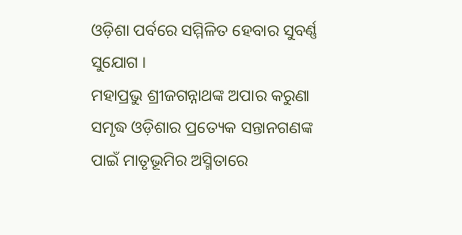ଓଡ଼ିଶା ପର୍ବରେ ସମ୍ମିଳିତ ହେବାର ସୁବର୍ଣ୍ଣ ସୁଯୋଗ ।
ମହାପ୍ରଭୁ ଶ୍ରୀଜଗନ୍ନାଥଙ୍କ ଅପାର କରୁଣା ସମୃଦ୍ଧ ଓଡ଼ିଶାର ପ୍ରତ୍ୟେକ ସନ୍ତାନଗଣଙ୍କ ପାଇଁ ମାତୃଭୂମିର ଅସ୍ମିତାରେ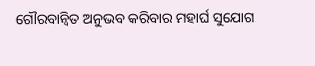ଗୌରବାନ୍ୱିତ ଅନୁଭବ କରିବାର ମହାର୍ଘ ସୁଯୋଗ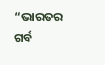“ଭାରତର ଗର୍ବ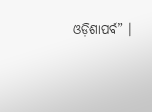ଓଡ଼ିଶାପର୍ବ” ।